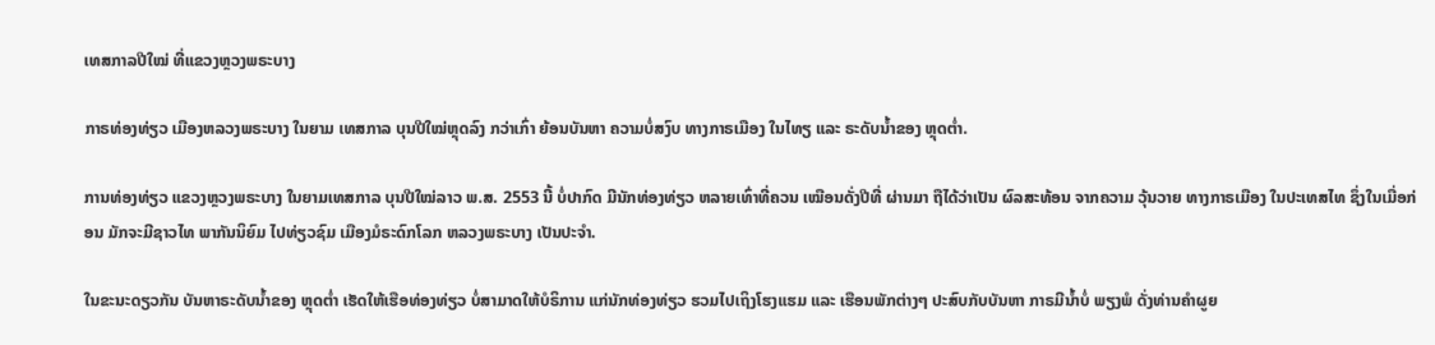ເທສກາລປີໃໝ່ ທີ່ແຂວງຫຼວງພຣະບາງ

ກາຣທ່ອງທ່ຽວ ເມືອງຫລວງພຣະບາງ ໃນຍາມ ເທສກາລ ບຸນປີໃໝ່ຫຼຸດລົງ ກວ່າເກົ່າ ຍ້ອນບັນຫາ ຄວາມບໍ່ສງົບ ທາງກາຣເມືອງ ໃນໄທຽ ແລະ ຣະດັບນໍ້າຂອງ ຫຼຸດຕໍ່າ.

ການທ່ອງທ່ຽວ ແຂວງຫຼວງພຣະບາງ ໃນຍາມເທສກາລ ບຸນປີໃໝ່ລາວ ພ.ສ. 2553 ນີ້ ບໍ່ປາກົດ ມີນັກທ່ອງທ່ຽວ ຫລາຍເທົ່າທີ່ຄວນ ເໝືອນດັ່ງປີທີ່ ຜ່ານມາ ຖືໄດ້ວ່າເປັນ ຜົລສະທ້ອນ ຈາກຄວາມ ວຸ້ນວາຍ ທາງກາຣເມືອງ ໃນປະເທສໄທ ຊຶ່ງໃນເມື່ອກ່ອນ ມັກຈະມີຊາວໄທ ພາກັນນິຍົມ ໄປທ່ຽວຊົມ ເມືອງມໍຣະດົກໂລກ ຫລວງພຣະບາງ ເປັນປະຈຳ.

ໃນຂະນະດຽວກັນ ບັນຫາຣະດັບນ້ຳຂອງ ຫຼຸດຕໍ່າ ເຮັດໃຫ້ເຮືອທ່ອງທ່ຽວ ບໍ່ສາມາດໃຫ້ບໍຣິການ ແກ່ນັກທ່ອງທ່ຽວ ຮວມໄປເຖິງໂຮງແຮມ ແລະ ເຮືອນພັກຕ່າງໆ ປະສົບກັບບັນຫາ ກາຣມີນ້ຳບໍ່ ພຽງພໍ ດັ່ງທ່ານຄຳຜູຍ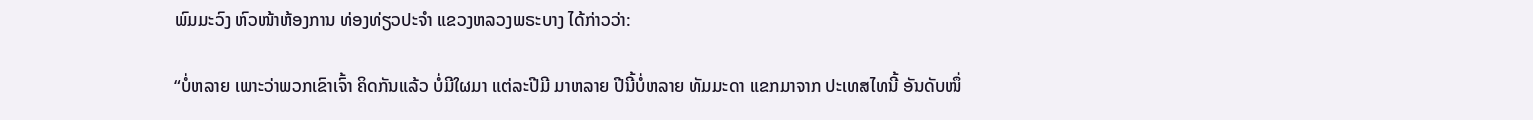ພົມມະວົງ ຫົວໜ້າຫ້ອງການ ທ່ອງທ່ຽວປະຈຳ ແຂວງຫລວງພຣະບາງ ໄດ້ກ່າວວ່າ:

“ບໍ່ຫລາຍ ເພາະວ່າພວກເຂົາເຈົ້າ ຄິດກັນແລ້ວ ບໍ່ມີໃຜມາ ແຕ່ລະປີມີ ມາຫລາຍ ປີນີ້ບໍ່ຫລາຍ ທັມມະດາ ແຂກມາຈາກ ປະເທສໄທນີ້ ອັນດັບໜຶ່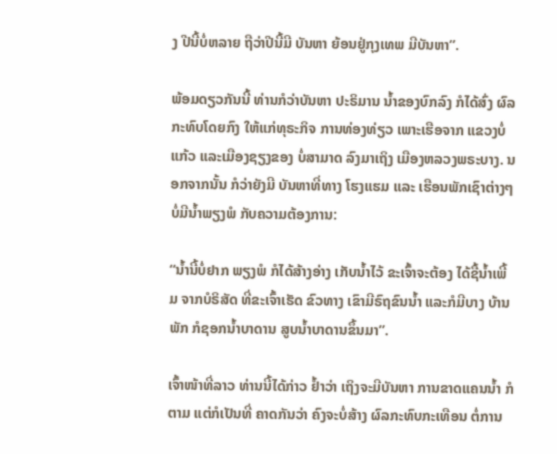ງ ປີນີ້ບໍ່ຫລາຍ ຖືວ່າປີນີ້ມີ ບັນຫາ ຍ້ອນຢູ່ກຸງເທພ ມີບັນຫາ”.

ພ້ອມດຽວກັນນີ້ ທ່ານກໍວ່າບັນຫາ ປະຣິມານ ນ້ຳຂອງບົກລົງ ກໍໄດ້ສົ່ງ ຜົລກະທົບໂດຍກົງ ໃຫ້ແກ່ທຸຣະກິຈ ການທ່ອງທ່ຽວ ເພາະເຮືອຈາກ ແຂວງບໍ່ແກ້ວ ແລະເມືອງຊຽງຂອງ ບໍ່ສາມາດ ລົງມາເຖິງ ເມືອງຫລວງພຣະບາງ. ນອກຈາກນັ້ນ ກໍວ່າຍັງມີ ບັນຫາທີ່ທາງ ໂຮງແຮມ ແລະ ເຮືອນພັກເຊົາຕ່າງໆ ບໍ່ມີນ້ຳພຽງພໍ ກັບຄວາມຕ້ອງການ:

“ນ້ຳນີ້ບໍ່ຢາກ ພຽງພໍ ກໍໄດ້ສ້າງອ່າງ ເກັບນ້ຳໄວ້ ຂະເຈົ້າຈະຕ້ອງ ໄດ້ຊື້ນ້ຳເພີ້ມ ຈາກບໍຣິສັດ ທີ່ຂະເຈົ້າເຮັດ ຂົວທາງ ເຂົາມີຣົຖຂົນນ້ຳ ແລະກໍມີບາງ ບ້ານພັກ ກໍຊອກນ້ຳບາດານ ສູບນ້ຳບາດານຂຶ້ນມາ”.

ເຈົ້າໜ້າທີ່ລາວ ທ່ານນີ້ໄດ້ກ່າວ ຢ້ຳວ່າ ເຖິງຈະມີບັນຫາ ການຂາດແຄນນ້ຳ ກໍຕາມ ແຕ່ກໍເປັນທີ່ ຄາດກັນວ່າ ຄົງຈະບໍ່ສ້າງ ຜົລກະທົບກະເທືອນ ຕໍ່ການ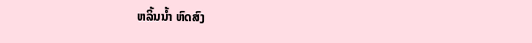ຫລິ້ນນ້ຳ ຫົດສົງ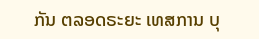ກັນ ຕລອດຣະຍະ ເທສການ ບຸ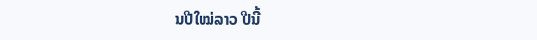ນປີໃໝ່ລາວ ປີນີ້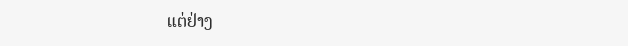ແຕ່ຢ່າງ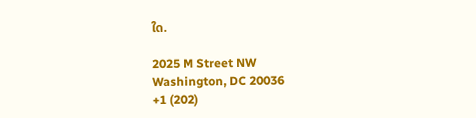ໃດ.

2025 M Street NW
Washington, DC 20036
+1 (202)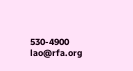530-4900
lao@rfa.org